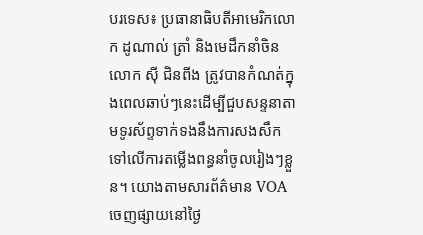បរទេស៖ ប្រធានាធិបតីអាមេរិកលោក ដូណាល់ ត្រាំ និងមេដឹកនាំចិន លោក ស៊ី ជិនពីង ត្រូវបានកំណត់ក្នុងពេលឆាប់ៗនេះដើម្បីជួបសន្ទនាតាមទូរស័ព្ទទាក់ទងនឹងការសងសឹកទៅលើការតម្លើងពន្ធនាំចូលរៀងៗខ្លួន។ យោងតាមសារព័ត៌មាន VOA ចេញផ្សាយនៅថ្ងៃ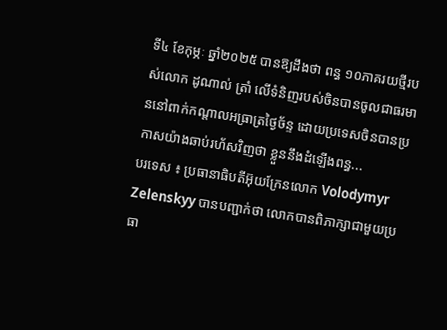ទី៤ ខែកុម្ភៈ ឆ្នាំ២០២៥ បានឱ្យដឹងថា ពន្ធ ១០ភាគរយថ្មីរបស់លោក ដូណាល់ ត្រាំ លើទំនិញរបស់ចិនបានចូលជាធរមាននៅពាក់កណ្តាលអធ្រាត្រថ្ងៃច័ន្ទ ដោយប្រទេសចិនបានប្រកាសយ៉ាងឆាប់រហ័សវិញថា ខ្លួននឹងដំឡើងពន្ធ...
បរទេស ៖ ប្រធានាធិបតីអ៊ុយក្រែនលោក Volodymyr Zelenskyy បានបញ្ជាក់ថា លោកបានពិភាក្សាជាមួយប្រធា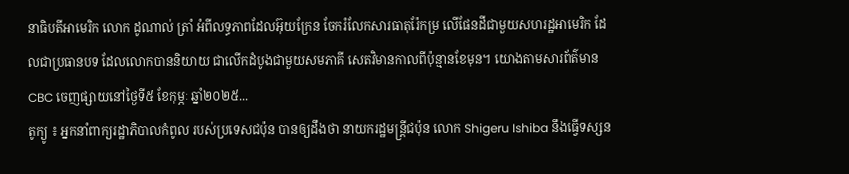នាធិបតីអាមេរិក លោក ដូណាល់ ត្រាំ អំពីលទ្ធភាពដែលអ៊ុយក្រែន ចែករំលែកសារធាតុរ៉ែកម្រ លើផែនដីជាមួយសហរដ្ឋអាមេរិក ដែលជាប្រធានបទ ដែលលោកបាននិយាយ ជាលើកដំបូងជាមួយសមភាគី សេតវិមានកាលពីប៉ុន្មានខែមុន។ យោងតាមសារព័ត៌មាន CBC ចេញផ្សាយនៅថ្ងៃទី៥ ខែកុម្ភៈ ឆ្នាំ២០២៥...
តូក្យូ ៖ អ្នកនាំពាក្យរដ្ឋាភិបាលកំពូល របស់ប្រទេសជប៉ុន បានឲ្យដឹងថា នាយករដ្ឋមន្ត្រីជប៉ុន លោក Shigeru Ishiba នឹងធ្វើទស្សន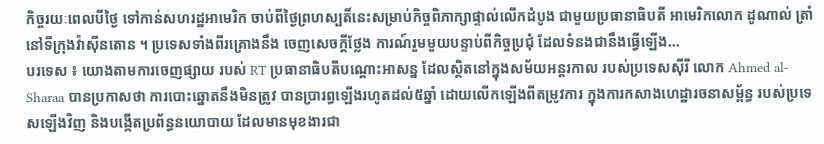កិច្ចរយៈពេលបីថ្ងៃ ទៅកាន់សហរដ្ឋអាមេរិក ចាប់ពីថ្ងៃព្រហស្បតិ៍នេះសម្រាប់កិច្ចពិភាក្សាផ្ទាល់លើកដំបូង ជាមួយប្រធានាធិបតី អាមេរិកលោក ដូណាល់ ត្រាំ នៅទីក្រុងវ៉ាស៊ីនតោន ។ ប្រទេសទាំងពីរគ្រោងនឹង ចេញសេចក្តីថ្លែង ការណ៍រួមមួយបន្ទាប់ពីកិច្ចប្រជុំ ដែលទំនងជានឹងធ្វើឡើង...
បរទេស ៖ យោងតាមការចេញផ្សាយ របស់ RT ប្រធានាធិបតីបណ្តោះអាសន្ន ដែលស្ថិតនៅក្នុងសម័យអន្តរកាល របស់ប្រទេសស៊ីរី លោក Ahmed al-Sharaa បានប្រកាសថា ការបោះឆ្នោតនឹងមិនត្រូវ បានប្រារព្ធឡើងរហូតដល់៥ឆ្នាំ ដោយលើកឡើងពីតម្រូវការ ក្នុងការកសាងហេដ្ឋារចនាសម្ព័ន្ធ របស់ប្រទេសឡើងវិញ និងបង្កើតប្រព័ន្ធនយោបាយ ដែលមានមុខងារជា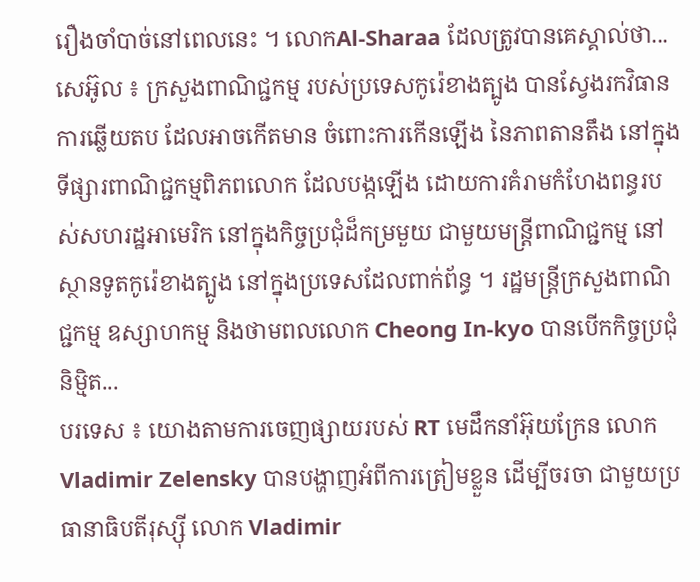រឿងចាំបាច់នៅពេលនេះ ។ លោកAl-Sharaa ដែលត្រូវបានគេស្គាល់ថា...
សេអ៊ូល ៖ ក្រសួងពាណិជ្ជកម្ម របស់ប្រទេសកូរ៉េខាងត្បូង បានស្វែងរកវិធានការឆ្លើយតប ដែលអាចកើតមាន ចំពោះការកើនឡើង នៃភាពតានតឹង នៅក្នុងទីផ្សារពាណិជ្ជកម្មពិភពលោក ដែលបង្កឡើង ដោយការគំរាមកំហែងពន្ធរបស់សហរដ្ឋអាមេរិក នៅក្នុងកិច្ចប្រជុំដ៏កម្រមួយ ជាមួយមន្ត្រីពាណិជ្ជកម្ម នៅស្ថានទូតកូរ៉េខាងត្បូង នៅក្នុងប្រទេសដែលពាក់ព័ន្ធ ។ រដ្ឋមន្ត្រីក្រសួងពាណិជ្ជកម្ម ឧស្សាហកម្ម និងថាមពលលោក Cheong In-kyo បានបើកកិច្ចប្រជុំនិម្មិត...
បរទេស ៖ យោងតាមការចេញផ្សាយរបស់ RT មេដឹកនាំអ៊ុយក្រែន លោក Vladimir Zelensky បានបង្ហាញអំពីការត្រៀមខ្លួន ដើម្បីចរចា ជាមួយប្រធានាធិបតីរុស្ស៊ី លោក Vladimir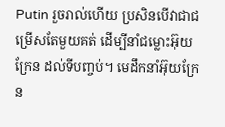Putin រួចរាល់ហើយ ប្រសិនបើវាជាជម្រើសតែមួយគត់ ដើម្បីនាំជម្លោះអ៊ុយក្រែន ដល់ទីបញ្ចប់។ មេដឹកនាំអ៊ុយក្រែន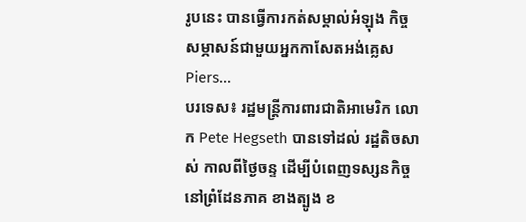រូបនេះ បានធ្វើការកត់សម្គាល់អំឡុង កិច្ចសម្ភាសន៍ជាមួយអ្នកកាសែតអង់គ្លេស Piers...
បរទេស៖ រដ្ឋមន្ត្រីការពារជាតិអាមេរិក លោក Pete Hegseth បានទៅដល់ រដ្ឋតិចសាស់ កាលពីថ្ងៃចន្ទ ដើម្បីបំពេញទស្សនកិច្ច នៅព្រំដែនភាគ ខាងត្បូង ខ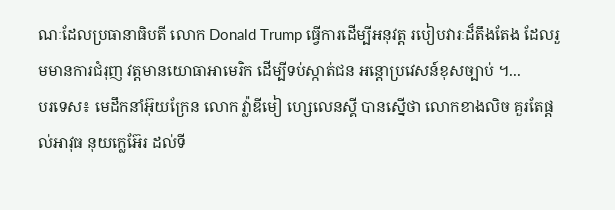ណៈដែលប្រធានាធិបតី លោក Donald Trump ធ្វើការដើម្បីអនុវត្ត របៀបវារៈដ៏តឹងតែង ដែលរួមមានការជំរុញ វត្តមានយោធាអាមេរិក ដើម្បីទប់ស្កាត់ជន អន្តោប្រវេសន៍ខុសច្បាប់ ។...
បរទេស៖ មេដឹកនាំអ៊ុយក្រែន លោក វ្ល៉ាឌីមៀ ហ្សេលេនស្គី បានស្នើថា លោកខាងលិច គួរតែផ្តល់អាវុធ នុយក្លេអ៊ែរ ដល់ទី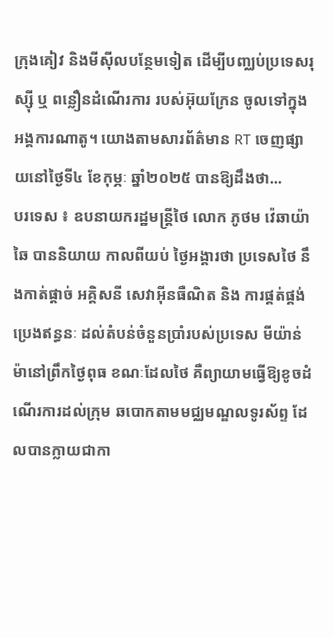ក្រុងគៀវ និងមីស៊ីលបន្ថែមទៀត ដើម្បីបញ្ឈប់ប្រទេសរុស្ស៊ី ឬ ពន្លឿនដំណើរការ របស់អ៊ុយក្រែន ចូលទៅក្នុងអង្គការណាតូ។ យោងតាមសារព័ត៌មាន RT ចេញផ្សាយនៅថ្ងៃទី៤ ខែកុម្ភៈ ឆ្នាំ២០២៥ បានឱ្យដឹងថា...
បរទេស ៖ ឧបនាយករដ្ឋមន្ត្រីថៃ លោក ភូថម វ៉េឆាយ៉ាឆៃ បាននិយាយ កាលពីយប់ ថ្ងៃអង្គារថា ប្រទេសថៃ នឹងកាត់ផ្តាច់ អគ្គិសនី សេវាអ៊ីនធឺណិត និង ការផ្គត់ផ្គង់ប្រេងឥន្ធនៈ ដល់តំបន់ចំនួនប្រាំរបស់ប្រទេស មីយ៉ាន់ម៉ានៅព្រឹកថ្ងៃពុធ ខណៈដែលថៃ គឺព្យាយាមធ្វើឱ្យខូចដំណើរការដល់ក្រុម ឆបោកតាមមជ្ឈមណ្ឌលទូរស័ព្ទ ដែលបានក្លាយជាកា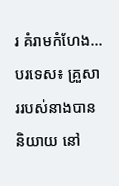រ គំរាមកំហែង...
បរទេស៖ គ្រួសាររបស់នាងបាននិយាយ នៅ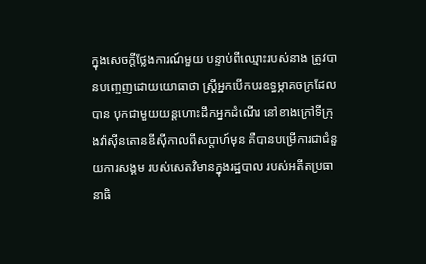ក្នុងសេចក្តីថ្លែងការណ៍មួយ បន្ទាប់ពីឈ្មោះរបស់នាង ត្រូវបានបញ្ចេញដោយយោធាថា ស្ត្រីអ្នកបើកបរឧទ្ធម្ភាគចក្រដែលបាន បុកជាមួយយន្តហោះដឹកអ្នកដំណើរ នៅខាងក្រៅទីក្រុងវ៉ាស៊ីនតោនឌីស៊ីកាលពីសប្តាហ៍មុន គឺបានបម្រើការជាជំនួយការសង្គម របស់សេតវិមានក្នុងរដ្ឋបាល របស់អតីតប្រធានាធិ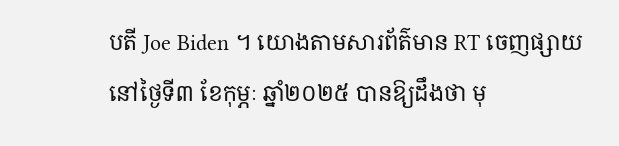បតី Joe Biden ។ យោងតាមសារព័ត៌មាន RT ចេញផ្សាយនៅថ្ងៃទី៣ ខែកុម្ភៈ ឆ្នាំ២០២៥ បានឱ្យដឹងថា មុ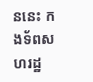ននេះ កងទ័ពសហរដ្ឋ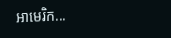អាមេរិក...